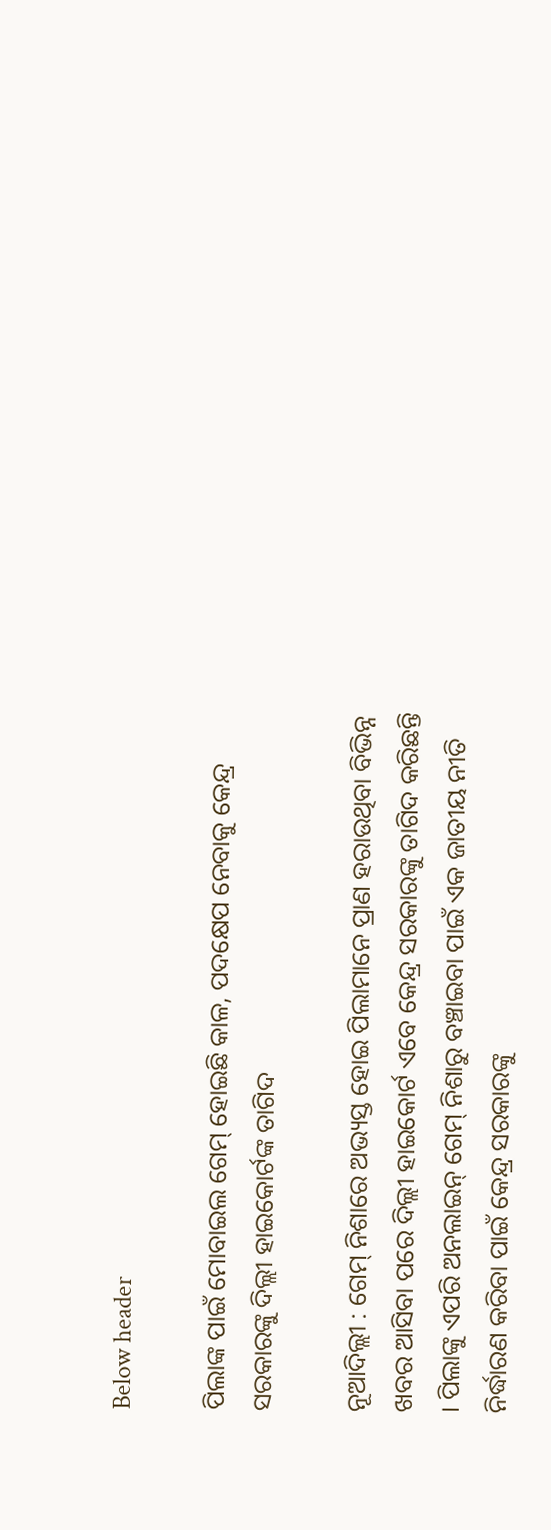Below header

ପିଲାଙ୍କ ପାଇଁ ମୋବାଇଲ ଗେମ୍‌ ହୋଇଛି କାଳ, ପଦକ୍ଷେପ ନେବାକୁ କେନ୍ଦ୍ର ସରକାରଙ୍କୁ ଦିଲ୍ଲୀ ହାଇକୋର୍ଟଙ୍କ ତାଗିଦ

ନୂଆଦିଲ୍ଲୀ : ଗେମ୍‌ ନିଶାରେ ଅଭ୍ୟସ୍ତ ହୋଇ ପିଲାମାନେ ପ୍ରାଣ ହରାଉଥିବା ବିଭିନ୍ନ ଖବର ଆସିବା ପରେ ଦିଲ୍ଲୀ ହାଇକୋର୍ଟ ଏବେ କେନ୍ଦ୍ର ସରକାରଙ୍କୁ ତାଗିଦ କରିଛନ୍ତି । ପିଲାଙ୍କୁ ଏପରି ଅନଲାଇନ୍‌ ଗେମ୍‌ ନିଶାରୁ ବଞ୍ଚାଇବା ପାଇଁ ଏକ ଜାତୀୟ ନୀତି ନିର୍ଦ୍ଧାରଣ କରିବା ପାଇଁ କେନ୍ଦ୍ର ସରକାରଙ୍କୁ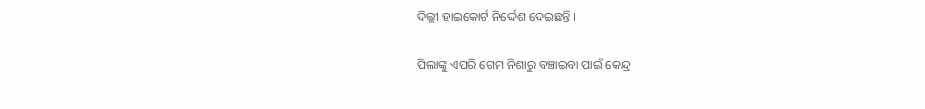ଦିଲ୍ଲୀ ହାଇକୋର୍ଟ ନିର୍ଦ୍ଦେଶ ଦେଇଛନ୍ତି ।

ପିଲାଙ୍କୁ ଏପରି ଗେମ ନିଶାରୁ ବଞ୍ଚାଇବା ପାଇଁ କେନ୍ଦ୍ର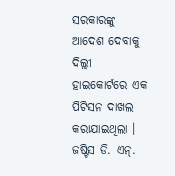ସରକାରଙ୍କୁ ଆଦେଶ ଦେବାକୁ ଦିଲ୍ଲୀ ହାଇକୋର୍ଟରେ ଏକ ପିଟିସନ ଦାଖଲ କରାଯାଇଥିଲା । ଜଷ୍ଟିସ ଡି. ଏନ୍‌.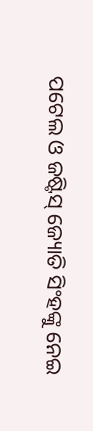ପଟେଲ ଓ ଜଷ୍ଟିସ୍‌ ଜ୍ୟୋତି ସିଂହଙ୍କୁ ନେଇ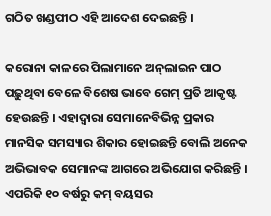ଗଠିତ ଖଣ୍ଡପୀଠ ଏହି ଆଦେଶ ଦେଇଛନ୍ତି ।

କରୋନା କାଳରେ ପିଲାମାନେ ଅନ୍‌ଲାଇନ ପାଠ ପଢ଼ୁଥିବା ବେଳେ ବିଶେଷ ଭାବେ ଗେମ୍‌ ପ୍ରତି ଆକୃଷ୍ଟ ହେଉଛନ୍ତି । ଏହାଦ୍ୱାରା ସେମାନେବିଭିନ୍ନ ପ୍ରକାର ମାନସିକ ସମସ୍ୟାର ଶିକାର ହୋଇଛନ୍ତି ବୋଲି ଅନେକ ଅଭିଭାବକ ସେମାନଙ୍କ ଆଗରେ ଅଭିଯୋଗ କରିଛନ୍ତି । ଏପରିକି ୧୦ ବର୍ଷରୁ କମ୍‌ ବୟସର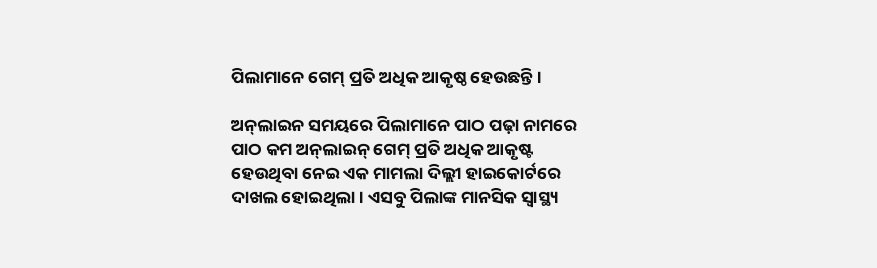ପିଲାମାନେ ଗେମ୍‌ ପ୍ରତି ଅଧିକ ଆକୃଷ୍ଠ ହେଉଛନ୍ତି ।

ଅନ୍‌ଲାଇନ ସମୟରେ ପିଲାମାନେ ପାଠ ପଢ଼ା ନାମରେ ପାଠ କମ ଅନ୍‌ଲାଇନ୍‌ ଗେମ୍‌ ପ୍ରତି ଅଧିକ ଆକୃଷ୍ଟ ହେଉଥିବା ନେଇ ଏକ ମାମଲା ଦିଲ୍ଲୀ ହାଇକୋର୍ଟରେ ଦାଖଲ ହୋଇଥିଲା । ଏସବୁ ପିଲାଙ୍କ ମାନସିକ ସ୍ୱାସ୍ଥ୍ୟ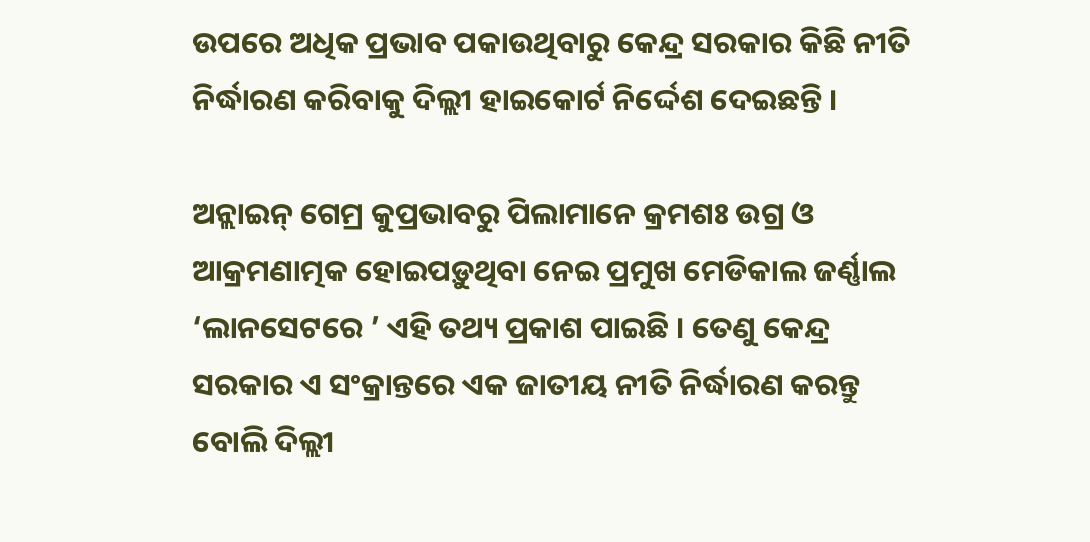ଉପରେ ଅଧିକ ପ୍ରଭାବ ପକାଉଥିବାରୁ କେନ୍ଦ୍ର ସରକାର କିଛି ନୀତି ନିର୍ଦ୍ଧାରଣ କରିବାକୁ ଦିଲ୍ଲୀ ହାଇକୋର୍ଟ ନିର୍ଦ୍ଦେଶ ଦେଇଛନ୍ତି ।

ଅନ୍ଲାଇନ୍ ଗେମ୍ର କୁପ୍ରଭାବରୁ ପିଲାମାନେ କ୍ରମଶଃ ଉଗ୍ର ଓ ଆକ୍ରମଣାତ୍ମକ ହୋଇପଡ଼ୁଥିବା ନେଇ ପ୍ରମୁଖ ମେଡିକାଲ ଜର୍ଣ୍ଣାଲ ‘ଲାନସେଟରେ ’ ଏହି ତଥ୍ୟ ପ୍ରକାଶ ପାଇଛି । ତେଣୁ କେନ୍ଦ୍ର ସରକାର ଏ ସଂକ୍ରାନ୍ତରେ ଏକ ଜାତୀୟ ନୀତି ନିର୍ଦ୍ଧାରଣ କରନ୍ତୁ ବୋଲି ଦିଲ୍ଲୀ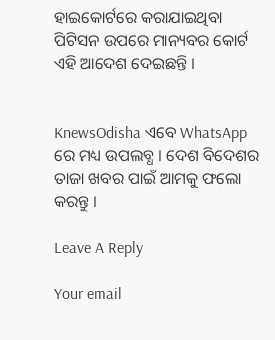ହାଇକୋର୍ଟରେ କରାଯାଇଥିବା ପିଟିସନ ଉପରେ ମାନ୍ୟବର କୋର୍ଟ ଏହି ଆଦେଶ ଦେଇଛନ୍ତି ।


KnewsOdisha ଏବେ WhatsApp ରେ ମଧ୍ୟ ଉପଲବ୍ଧ । ଦେଶ ବିଦେଶର ତାଜା ଖବର ପାଇଁ ଆମକୁ ଫଲୋ କରନ୍ତୁ ।

Leave A Reply

Your email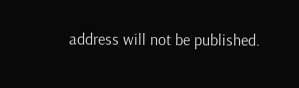address will not be published.